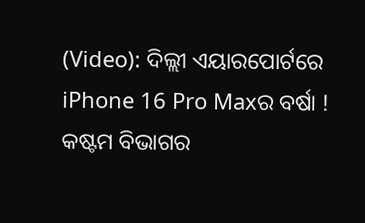(Video): ଦିଲ୍ଲୀ ଏୟାରପୋର୍ଟରେ iPhone 16 Pro Maxର ବର୍ଷା ! କଷ୍ଟମ ବିଭାଗର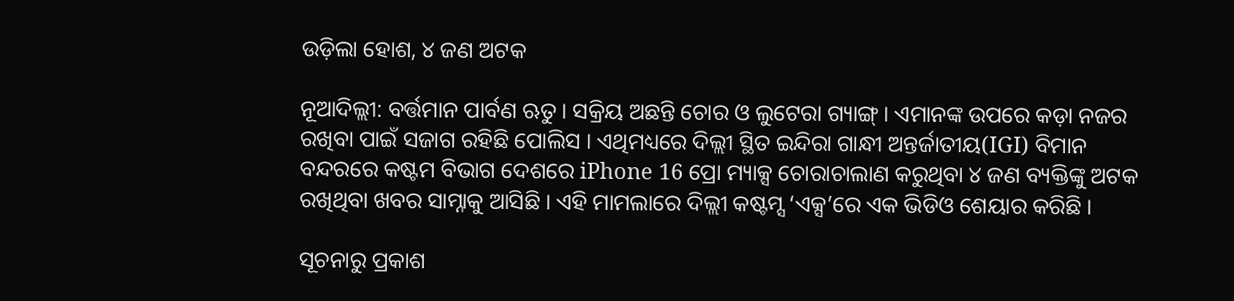ଉଡ଼ିଲା ହୋଶ, ୪ ଜଣ ଅଟକ

ନୂଆଦିଲ୍ଲୀ: ବର୍ତ୍ତମାନ ପାର୍ବଣ ଋତୁ । ସକ୍ରିୟ ଅଛନ୍ତି ଚୋର ଓ ଲୁଟେରା ଗ୍ୟାଙ୍ଗ୍ । ଏମାନଙ୍କ ଉପରେ କଡ଼ା ନଜର ରଖିବା ପାଇଁ ସଜାଗ ରହିଛି ପୋଲିସ । ଏଥିମଧ୍ୟରେ ଦିଲ୍ଲୀ ସ୍ଥିତ ଇନ୍ଦିରା ଗାନ୍ଧୀ ଅନ୍ତର୍ଜାତୀୟ(IGI) ବିମାନ ବନ୍ଦରରେ କଷ୍ଟମ ବିଭାଗ ଦେଶରେ iPhone 16 ପ୍ରୋ ମ୍ୟାକ୍ସ ଚୋରାଚାଲାଣ କରୁଥିବା ୪ ଜଣ ବ୍ୟକ୍ତିଙ୍କୁ ଅଟକ ରଖିଥିବା ଖବର ସାମ୍ନାକୁ ଆସିଛି । ଏହି ମାମଲାରେ ଦିଲ୍ଲୀ କଷ୍ଟମ୍ସ ‘ଏକ୍ସ’ରେ ଏକ ଭିଡିଓ ଶେୟାର କରିଛି ।

ସୂଚନାରୁ ପ୍ରକାଶ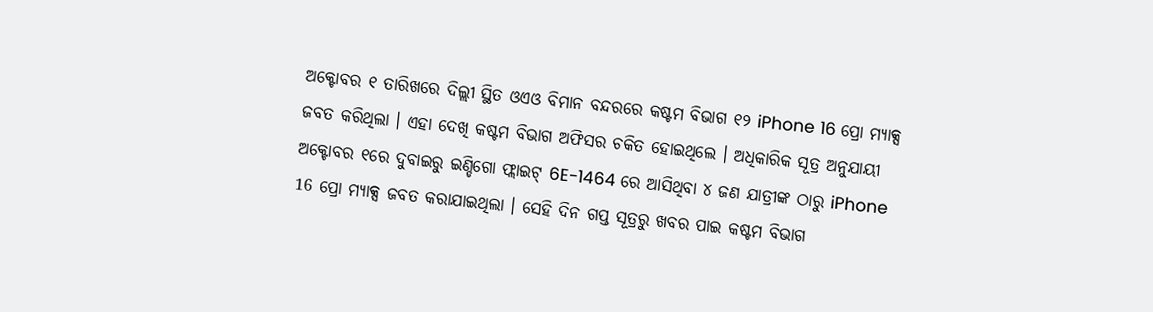ଅକ୍ଟୋବର ୧ ତାରିଖରେ ଦିଲ୍ଲୀ ସ୍ଥିତ ଓଏଓ ବିମାନ ବନ୍ଦରରେ କଷ୍ଟମ ବିଭାଗ ୧୨ iPhone 16 ପ୍ରୋ ମ୍ୟାକ୍ସ ଜବତ କରିଥିଲା । ଏହା ଦେଖି କଷ୍ଟମ ବିଭାଗ ଅଫିସର ଚକିତ ହୋଇଥିଲେ । ଅଧିକାରିକ ସୂତ୍ର ଅନୁଯାୟୀ ଅକ୍ଟୋବର ୧ରେ ଦୁବାଇରୁ ଇଣ୍ଡିଗୋ ଫ୍ଲାଇଟ୍ 6E-1464 ରେ ଆସିଥିବା ୪ ଜଣ ଯାତ୍ରୀଙ୍କ ଠାରୁ iPhone 16 ପ୍ରୋ ମ୍ୟାକ୍ସ ଜବତ କରାଯାଇଥିଲା । ସେହି ଦିନ ଗପ୍ତ ସୂତ୍ରରୁ ଖବର ପାଇ କଷ୍ଟମ ବିଭାଗ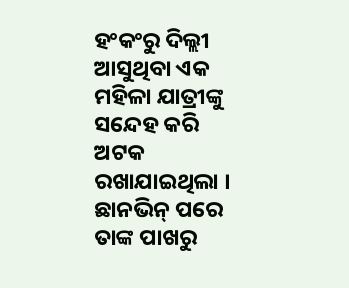ହଂକଂରୁ ଦିଲ୍ଲୀ ଆସୁଥିବା ଏକ ମହିଳା ଯାତ୍ରୀଙ୍କୁ ସନ୍ଦେହ କରି ଅଟକ ରଖାଯାଇଥିଲା । ଛାନଭିନ୍ ପରେ ତାଙ୍କ ପାଖରୁ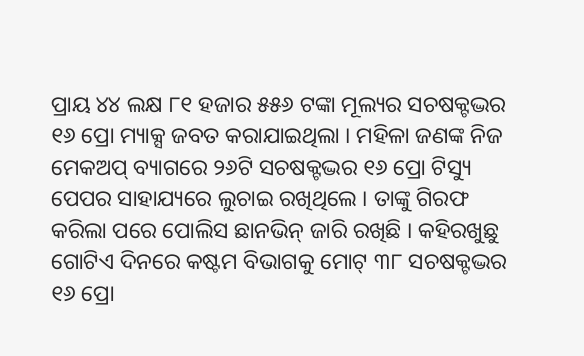ପ୍ରାୟ ୪୪ ଲକ୍ଷ ୮୧ ହଜାର ୫୫୬ ଟଙ୍କା ମୂଲ୍ୟର ସଚଷକ୍ଟଦ୍ଭର ୧୬ ପ୍ରୋ ମ୍ୟାକ୍ସ ଜବତ କରାଯାଇଥିଲା । ମହିଳା ଜଣଙ୍କ ନିଜ ମେକଅପ୍ ବ୍ୟାଗରେ ୨୬ଟି ସଚଷକ୍ଟଦ୍ଭର ୧୬ ପ୍ରୋ ଟିସ୍ୟୁ ପେପର ସାହାଯ୍ୟରେ ଲୁଚାଇ ରଖିଥିଲେ । ତାଙ୍କୁ ଗିରଫ କରିଲା ପରେ ପୋଲିସ ଛାନଭିନ୍ ଜାରି ରଖିଛି । କହିରଖୁଛୁ ଗୋଟିଏ ଦିନରେ କଷ୍ଟମ ବିଭାଗକୁ ମୋଟ୍ ୩୮ ସଚଷକ୍ଟଦ୍ଭର ୧୬ ପ୍ରୋ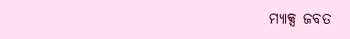ମ୍ୟାକ୍ସ ଜବତ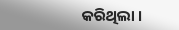କରିଥିଲା ।